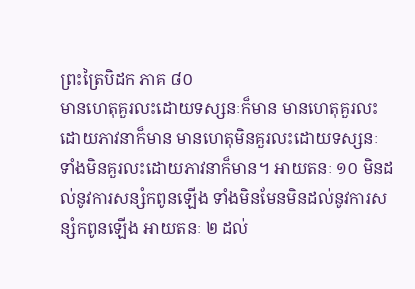ព្រះត្រៃបិដក ភាគ ៨០
មានហេតុគួរលះដោយទស្សនៈក៏មាន មានហេតុគួរលះដោយភាវនាក៏មាន មានហេតុមិនគួរលះដោយទស្សនៈ ទាំងមិនគួរលះដោយភាវនាក៏មាន។ អាយតនៈ ១០ មិនដល់នូវការសន្សំកពូនឡើង ទាំងមិនមែនមិនដល់នូវការសន្សំកពូនឡើង អាយតនៈ ២ ដល់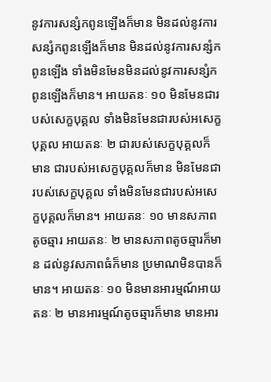នូវការសន្សំកពូនឡើងក៏មាន មិនដល់នូវការសន្សំកពូនឡើងក៏មាន មិនដល់នូវការសន្សំកពូនឡើង ទាំងមិនមែនមិនដល់នូវការសន្សំកពូនឡើងក៏មាន។ អាយតនៈ ១០ មិនមែនជារបស់សេក្ខបុគ្គល ទាំងមិនមែនជារបស់អសេក្ខបុគ្គល អាយតនៈ ២ ជារបស់សេក្ខបុគ្គលក៏មាន ជារបស់អសេក្ខបុគ្គលក៏មាន មិនមែនជារបស់សេក្ខបុគ្គល ទាំងមិនមែនជារបស់អសេក្ខបុគ្គលក៏មាន។ អាយតនៈ ១០ មានសភាពតូចឆ្មារ អាយតនៈ ២ មានសភាពតូចឆ្មារក៏មាន ដល់នូវសភាពធំក៏មាន ប្រមាណមិនបានក៏មាន។ អាយតនៈ ១០ មិនមានអារម្មណ៍អាយតនៈ ២ មានអារម្មណ៍តូចឆ្មារក៏មាន មានអារ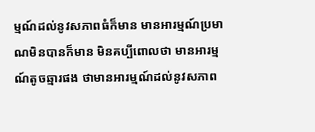ម្មណ៍ដល់នូវសភាពធំក៏មាន មានអារម្មណ៍ប្រមាណមិនបានក៏មាន មិនគប្បីពោលថា មានអារម្មណ៍តូចឆ្មារផង ថាមានអារម្មណ៍ដល់នូវសភាព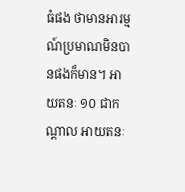ធំផង ថាមានអារម្មណ៍ប្រមាណមិនបានផងក៏មាន។ អាយតនៈ ១០ ជាកណ្តាល អាយតនៈ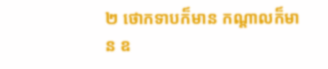២ ថោកទាបក៏មាន កណ្តាលក៏មាន ឧ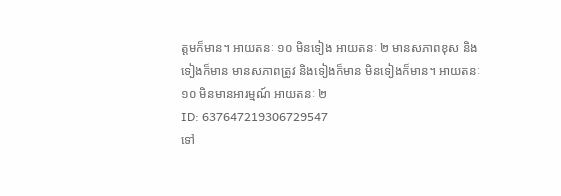ត្តមក៏មាន។ អាយតនៈ ១០ មិនទៀង អាយតនៈ ២ មានសភាពខុស និងទៀងក៏មាន មានសភាពត្រូវ និងទៀងក៏មាន មិនទៀងក៏មាន។ អាយតនៈ ១០ មិនមានអារម្មណ៍ អាយតនៈ ២
ID: 637647219306729547
ទៅ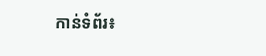កាន់ទំព័រ៖